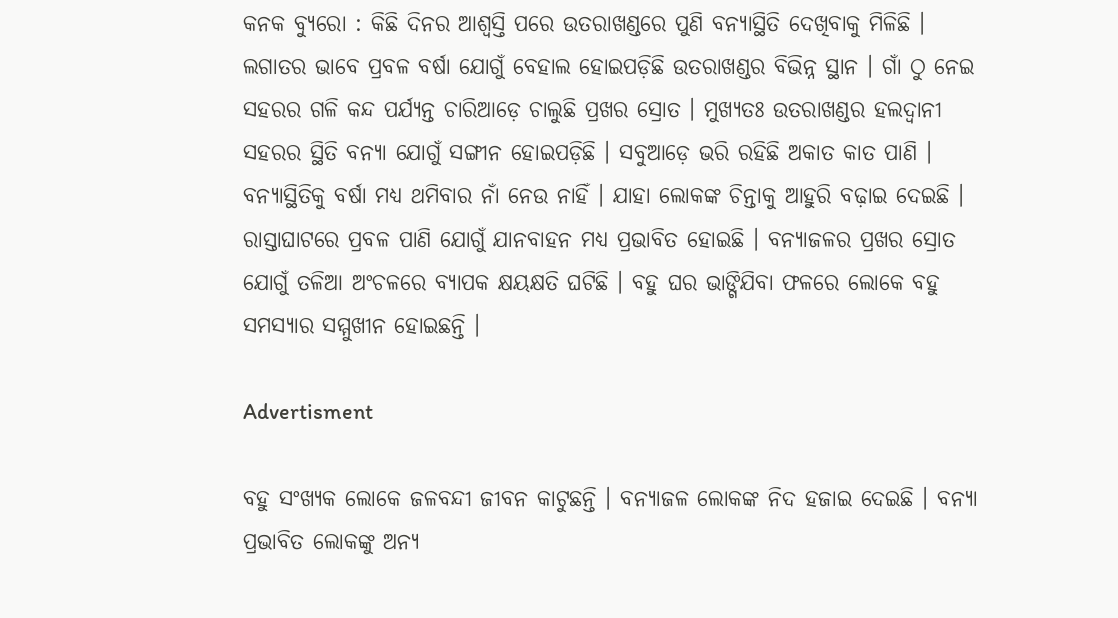କନକ ବ୍ୟୁରୋ : କିଛି ଦିନର ଆଶ୍ୱସ୍ତି ପରେ ଉତରାଖଣ୍ଡରେ ପୁଣି ବନ୍ୟାସ୍ଥିତି ଦେଖିବାକୁ ମିଳିଛି । ଲଗାତର ଭାବେ ପ୍ରବଳ ବର୍ଷା ଯୋଗୁଁ ବେହାଲ ହୋଇପଡ଼ିଛି ଉତରାଖଣ୍ଡର ବିଭିନ୍ନ ସ୍ଥାନ । ଗାଁ ଠୁ ନେଇ ସହରର ଗଳି କନ୍ଦ ପର୍ଯ୍ୟନ୍ତ ଚାରିଆଡ଼େ ଚାଲୁଛି ପ୍ରଖର ସ୍ରୋତ । ମୁଖ୍ୟତଃ ଉତରାଖଣ୍ଡର ହଲଦ୍ୱାନୀ ସହରର ସ୍ଥିତି ବନ୍ୟା ଯୋଗୁଁ ସଙ୍ଗୀନ ହୋଇପଡ଼ିଛି । ସବୁଆଡ଼େ ଭରି ରହିଛି ଅକାତ କାତ ପାଣି । ବନ୍ୟାସ୍ଥିତିକୁ ବର୍ଷା ମଧ୍ୟ ଥମିବାର ନାଁ ନେଉ ନାହିଁ । ଯାହା ଲୋକଙ୍କ ଚିନ୍ତାକୁ ଆହୁରି ବଢ଼ାଇ ଦେଇଛି । ରାସ୍ତାଘାଟରେ ପ୍ରବଳ ପାଣି ଯୋଗୁଁ ଯାନବାହନ ମଧ୍ୟ ପ୍ରଭାବିତ ହୋଇଛି । ବନ୍ୟାଜଳର ପ୍ରଖର ସ୍ରୋତ ଯୋଗୁଁ ତଳିଆ ଅଂଚଳରେ ବ୍ୟାପକ କ୍ଷୟକ୍ଷତି ଘଟିଛି । ବହୁ ଘର ଭାଙ୍ଗିଯିବା ଫଳରେ ଲୋକେ ବହୁ ସମସ୍ୟାର ସମ୍ମୁଖୀନ ହୋଇଛନ୍ତି ।

Advertisment

ବହୁ ସଂଖ୍ୟକ ଲୋକେ ଜଳବନ୍ଦୀ ଜୀବନ କାଟୁଛନ୍ତି । ବନ୍ୟାଜଳ ଲୋକଙ୍କ ନିଦ ହଜାଇ ଦେଇଛି । ବନ୍ୟା ପ୍ରଭାବିତ ଲୋକଙ୍କୁ ଅନ୍ୟ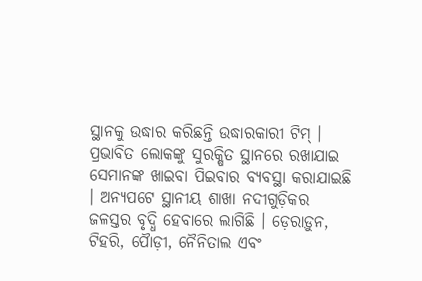ସ୍ଥାନକୁ ଉଦ୍ଧାର କରିଛନ୍ତି ଉଦ୍ଧାରକାରୀ ଟିମ୍ । ପ୍ରଭାବିତ ଲୋକଙ୍କୁ ସୁରକ୍ଷିତ ସ୍ଥାନରେ ରଖାଯାଇ ସେମାନଙ୍କ ଖାଇବା ପିଇବାର ବ୍ୟବସ୍ଥା କରାଯାଇଛି । ଅନ୍ୟପଟେ ସ୍ଥାନୀୟ ଶାଖା ନଦୀଗୁଡ଼ିକର ଜଳସ୍ତର ବୃଦ୍ଧି ହେବାରେ ଲାଗିଛି । ଡ଼େରାଡ଼ୁନ, ଟିହରି, ପୈାଡ଼ୀ, ନୈନିତାଲ ଏବଂ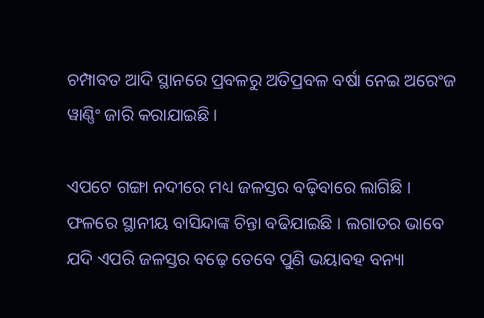ଚମ୍ପାବତ ଆଦି ସ୍ଥାନରେ ପ୍ରବଳରୁ ଅତିପ୍ରବଳ ବର୍ଷା ନେଇ ଅରେଂଜ ୱାଣ୍ଣିଂ ଜାରି କରାଯାଇଛି ।

ଏପଟେ ଗଙ୍ଗା ନଦୀରେ ମଧ୍ୟ ଜଳସ୍ତର ବଢ଼ିବାରେ ଲାଗିଛି । ଫଳରେ ସ୍ଥାନୀୟ ବାସିନ୍ଦାଙ୍କ ଚିନ୍ତା ବଢିଯାଇଛି । ଲଗାତର ଭାବେ ଯଦି ଏପରି ଜଳସ୍ତର ବଢ଼େ ତେବେ ପୁଣି ଭୟାବହ ବନ୍ୟା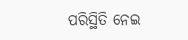ପରିସ୍ଥିତି ନେଇ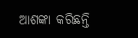ଆଶଙ୍କା କରିଛନ୍ତି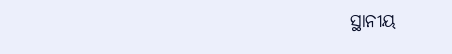ସ୍ଥାନୀୟ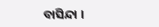ବାସିନ୍ଦା ।